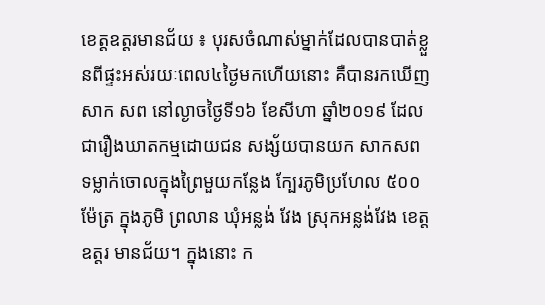ខេត្តឧត្តរមានជ័យ ៖ បុរសចំណាស់ម្នាក់ដែលបានបាត់ខ្លួនពីផ្ទះអស់រយៈពេល៤ថ្ងៃមកហើយនោះ គឺបានរកឃើញសាក សព នៅល្ងាចថ្ងៃទី១៦ ខែសីហា ឆ្នាំ២០១៩ ដែលជារឿងឃាតកម្មដោយជន សង្ស័យបានយក សាកសព ទម្លាក់ចោលក្នុងព្រៃមួយកន្លែង ក្បែរភូមិប្រហែល ៥០០ម៉ែត្រ ក្នុងភូមិ ព្រលាន ឃុំអន្លង់ វែង ស្រុកអន្លង់វែង ខេត្តឧត្តរ មានជ័យ។ ក្នុងនោះ ក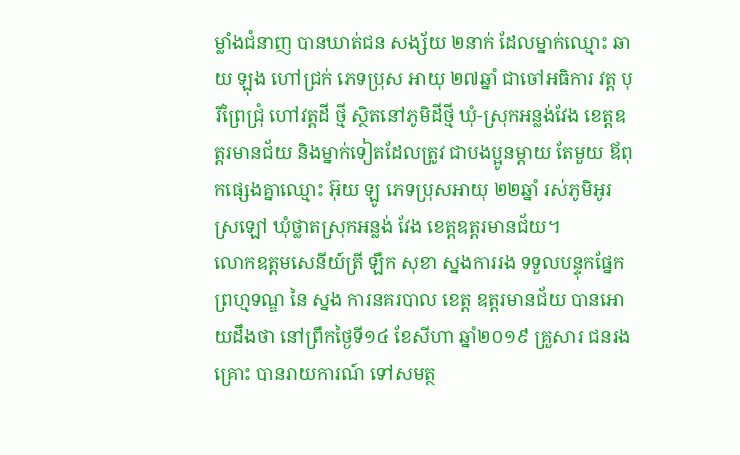ម្លាំងជំនាញ បានឃាត់ជន សង្ស័យ ២នាក់ ដែលម្នាក់ឈ្មោះ ឆាយ ឡុង ហៅជ្រក់ ភេទប្រុស អាយុ ២៧ឆ្នាំ ជាចៅអធិការ វត្ត បុរីព្រៃជ្រុំ ហៅវត្តដី ថ្មី ស្ថិតនៅភូមិដីថ្មី ឃុំ-ស្រុកអន្លង់វែង ខេត្តឧត្តរមានជ័យ និងម្នាក់ទៀតដែលត្រូវ ជាបងប្អូនម្តាយ តែមួយ ឪពុកផ្សេងគ្នាឈ្មោះ អ៊ុយ ឡូ ភេទប្រុសអាយុ ២២ឆ្នាំ រស់ភូមិអូរស្រឡៅ ឃុំថ្លាតស្រុកអន្លង់ វែង ខេត្តឧត្តរមានជ័យ។
លោកឧត្តមសេនីយ៍ត្រី ឡឹក សុខា ស្នងការរង ទទួលបន្ទុកផ្នែកព្រហ្មទណ្ឌ នៃ ស្នង ការនគរបាល ខេត្ត ឧត្តរមានជ័យ បានអោយដឹងថា នៅព្រឹកថ្ងៃទី១៤ ខែសីហា ឆ្នាំ២០១៩ គ្រួសារ ជនរងគ្រោះ បានរាយការណ៍ ទៅសមត្ថ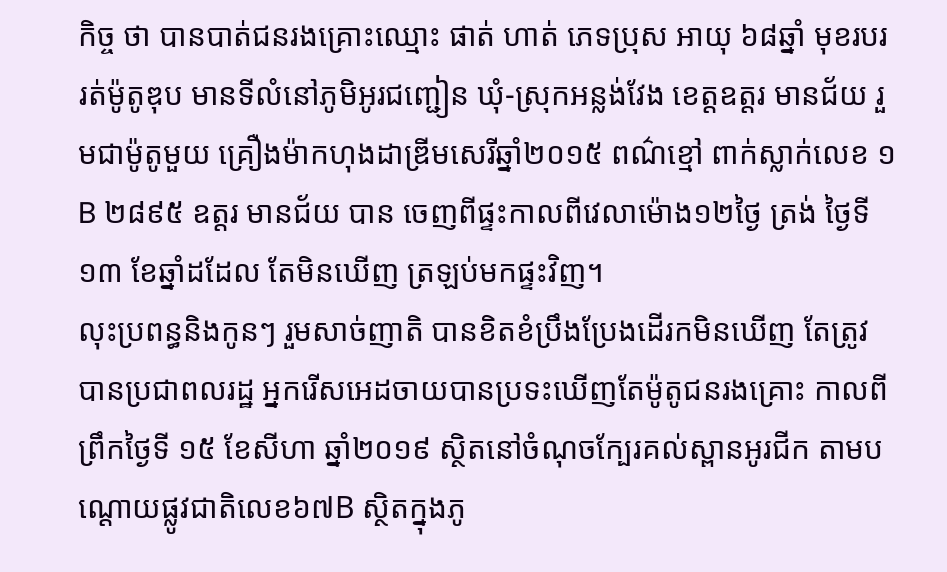កិច្ច ថា បានបាត់ជនរងគ្រោះឈ្មោះ ផាត់ ហាត់ ភេទប្រុស អាយុ ៦៨ឆ្នាំ មុខរបររត់ម៉ូតូឌុប មានទីលំនៅភូមិអូរជញ្ជៀន ឃុំ-ស្រុកអន្លង់វែង ខេត្តឧត្តរ មានជ័យ រួមជាម៉ូតូមួយ គ្រឿងម៉ាកហុងដាឌ្រីមសេរីឆ្នាំ២០១៥ ពណ៌ខ្មៅ ពាក់ស្លាក់លេខ ១B ២៨៩៥ ឧត្តរ មានជ័យ បាន ចេញពីផ្ទះកាលពីវេលាម៉ោង១២ថ្ងៃ ត្រង់ ថ្ងៃទី១៣ ខែឆ្នាំដដែល តែមិនឃើញ ត្រឡប់មកផ្ទះវិញ។
លុះប្រពន្ធនិងកូនៗ រួមសាច់ញាតិ បានខិតខំប្រឹងប្រែងដើរកមិនឃើញ តែត្រូវបានប្រជាពលរដ្ឋ អ្នករើសអេដចាយបានប្រទះឃើញតែម៉ូតូជនរងគ្រោះ កាលពីព្រឹកថ្ងៃទី ១៥ ខែសីហា ឆ្នាំ២០១៩ ស្ថិតនៅចំណុចក្បែរគល់ស្ពានអូរជីក តាមបណ្តោយផ្លូវជាតិលេខ៦៧B ស្ថិតក្នុងភូ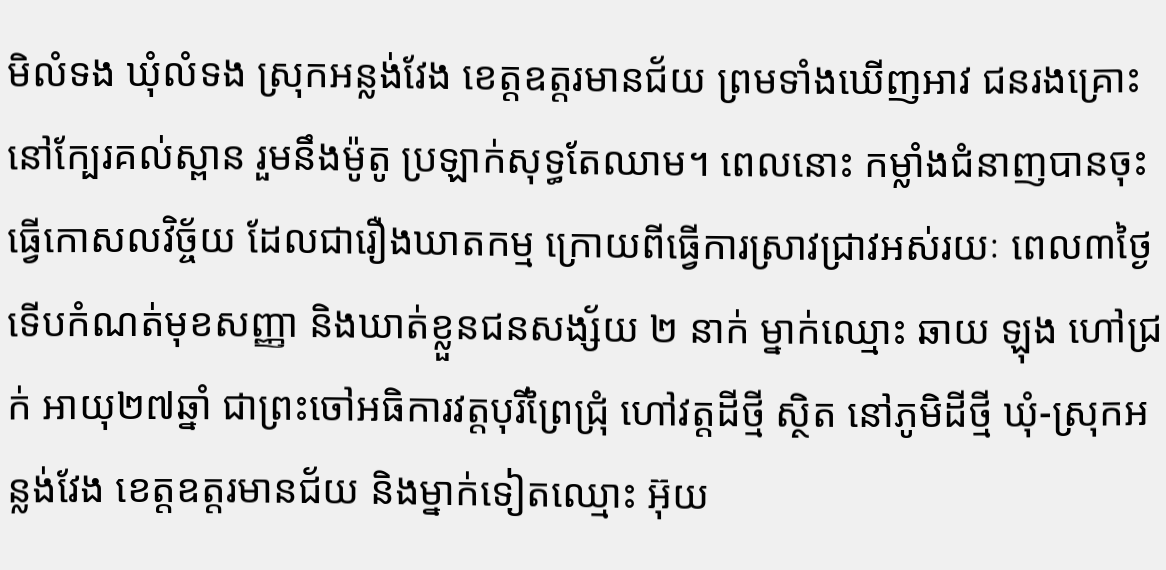មិលំទង ឃុំលំទង ស្រុកអន្លង់វែង ខេត្តឧត្តរមានជ័យ ព្រមទាំងឃើញអាវ ជនរងគ្រោះនៅក្បែរគល់ស្ពាន រួមនឹងម៉ូតូ ប្រឡាក់សុទ្ធតែឈាម។ ពេលនោះ កម្លាំងជំនាញបានចុះធ្វើកោសលវិច្ច័យ ដែលជារឿងឃាតកម្ម ក្រោយពីធ្វើការស្រាវជ្រាវអស់រយៈ ពេល៣ថ្ងៃ ទើបកំណត់មុខសញ្ញា និងឃាត់ខ្លួនជនសង្ស័យ ២ នាក់ ម្នាក់ឈ្មោះ ឆាយ ឡុង ហៅជ្រក់ អាយុ២៧ឆ្នាំ ជាព្រះចៅអធិការវត្តបុរីព្រៃជ្រុំ ហៅវត្តដីថ្មី ស្ថិត នៅភូមិដីថ្មី ឃុំ-ស្រុកអន្លង់វែង ខេត្តឧត្តរមានជ័យ និងម្នាក់ទៀតឈ្មោះ អ៊ុយ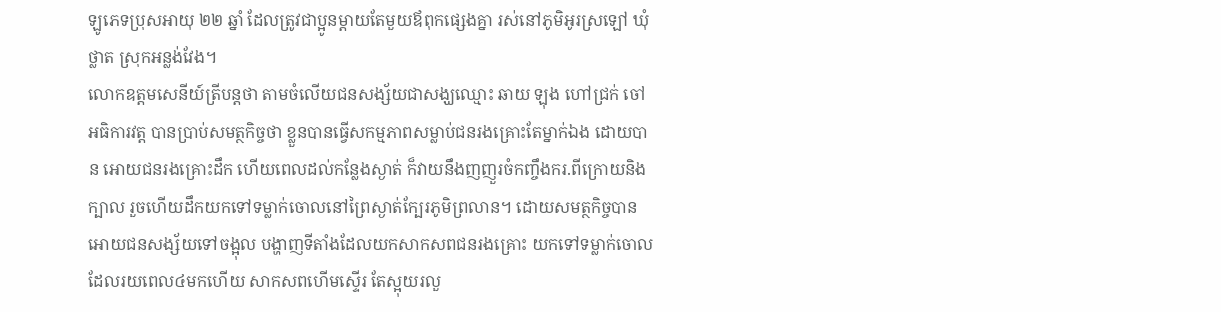ឡូភេទប្រុសអាយុ ២២ ឆ្នាំ ដែលត្រូវជាប្អូនម្ដាយតែមួយឪពុកផ្សេងគ្នា រស់នៅភូមិអូរស្រឡៅ ឃុំថ្លាត ស្រុកអន្លង់វែង។
លោកឧត្តមសេនីយ៍ត្រីបន្តថា តាមចំលើយជនសង្ស័យជាសង្ឃឈ្មោះ ឆាយ ឡុង ហៅជ្រក់ ចៅ អធិការវត្ត បានប្រាប់សមត្ថកិច្ចថា ខ្លួនបានធ្វើសកម្មភាពសម្លាប់ជនរងគ្រោះតែម្នាក់ឯង ដោយបាន អោយជនរងគ្រោះដឹក ហើយពេលដល់កន្លែងស្ងាត់ ក៏វាយនឹងញញួរចំកញ្ចឹងករ.ពីក្រោយនិងក្បាល រួចហើយដឹកយកទៅទម្លាក់ចោលនៅព្រៃស្ងាត់ក្បែរភូមិព្រលាន។ ដោយសមត្ថកិច្ចបានអោយជនសង្ស័យទៅចង្អុល បង្ហាញទីតាំងដែលយកសាកសពជនរងគ្រោះ យកទៅទម្លាក់ចោល ដែលរយពេល៤មកហើយ សាកសពហើមស្ទើរ តែស្អុយរលួ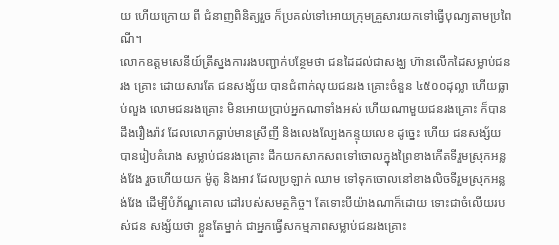យ ហើយក្រោយ ពី ជំនាញពិនិត្យរួច ក៏ប្រគល់ទៅអោយក្រុមគ្រួសារយកទៅធ្វើបុណ្យតាមប្រពៃណី។
លោកឧត្តមសេនីយ៍ត្រីស្នងការរងបញ្ជាក់បន្ថែមថា ជនដៃដល់ជាសង្ឃ ហ៊ានលើកដៃសម្លាប់ជនរង គ្រោះ ដោយសារតែ ជនសង្ស័យ បានជំពាក់លុយជនរង គ្រោះចំនួន ៤៥០០ដុល្លា ហើយធ្លាប់លួង លោមជនរងគ្រោះ មិនអោយប្រាប់អ្នកណាទាំងអស់ ហើយណាមួយជនរងគ្រោះ ក៏បានដឹងរឿងរ៉ាវ ដែលលោកធ្លាប់មានស្រីញី និងលេងល្បែងកន្ទុយលេខ ដូច្នេះ ហើយ ជនសង្ស័យបានរៀបគំរោង សម្លាប់ជនរងគ្រោះ ដឹកយកសាកសពទៅចោលក្នុងព្រៃខាងកើតទីរួមស្រុកអន្លង់វែង រួចហើយយក ម៉ូតូ និងអាវ ដែលប្រឡាក់ ឈាម ទៅទុកចោលនៅខាងលិចទីរួមស្រុកអន្លង់វែង ដើម្បីបំភ័ណ្ឌគោល ដៅរបស់សមត្ថកិច្ច។ តែទោះបីយ៉ាងណាក៏ដោយ ទោះជាចំលើយរបស់ជន សង្ស័យថា ខ្លួនតែម្នាក់ ជាអ្នកធ្វើសកម្មភាពសម្លាប់ជនរងគ្រោះ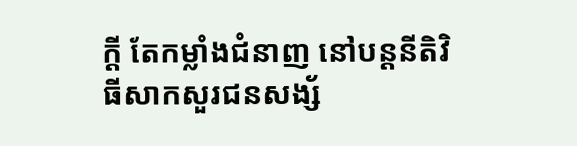ក្តី តែកម្លាំងជំនាញ នៅបន្តនីតិវិធីសាកសួរជនសង្ស័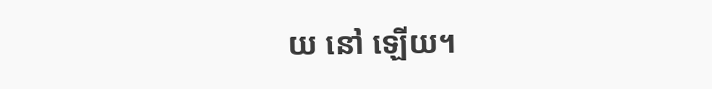យ នៅ ឡើយ។